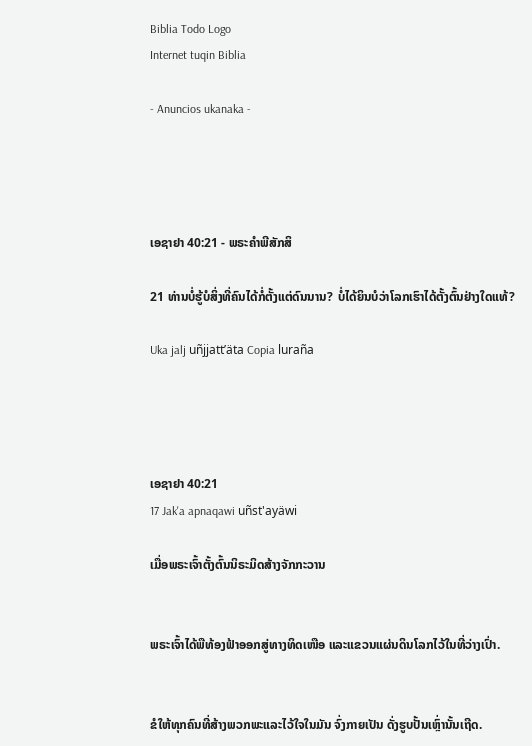Biblia Todo Logo
Internet tuqin Biblia

- Anuncios ukanaka -




ເອຊາຢາ 40:21 - ພຣະຄຳພີສັກສິ

21 ທ່ານບໍ່ຮູ້ບໍສິ່ງທີ່ຄົນໄດ້ກໍ່ຕັ້ງແຕ່ດົນນານ? ບໍ່ໄດ້ຍິນບໍວ່າໂລກເຮົາໄດ້ຕັ້ງຕົ້ນຢ່າງໃດແທ້?

Uka jalj uñjjattʼäta Copia luraña




ເອຊາຢາ 40:21
17 Jak'a apnaqawi uñst'ayäwi

ເມື່ອພຣະເຈົ້າຕັ້ງຕົ້ນນິຣະມິດສ້າງຈັກກະວານ


ພຣະເຈົ້າໄດ້ພືທ້ອງຟ້າອອກສູ່ທາງທິດເໜືອ ແລະແຂວນແຜ່ນດິນໂລກໄວ້ໃນທີ່ວ່າງເປົ່າ.


ຂໍໃຫ້ທຸກຄົນທີ່ສ້າງພວກພະແລະໄວ້ໃຈໃນມັນ ຈົ່ງກາຍເປັນ ດັ່ງຮູບປັ້ນເຫຼົ່ານັ້ນເຖີດ.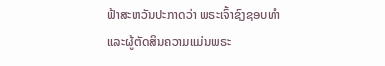ຟ້າສະຫວັນປະກາດວ່າ ພຣະເຈົ້າຊົງຊອບທຳ ແລະຜູ້ຕັດສິນຄວາມແມ່ນພຣະ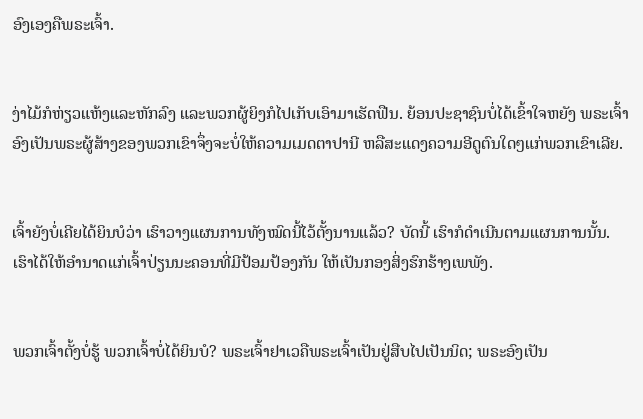ອົງເອງຄືພຣະເຈົ້າ.


ງ່າໄມ້ກໍຫ່ຽວແຫ້ງແລະຫັກລົງ ແລະພວກຜູ້ຍິງກໍໄປເກັບເອົາມາເຮັດຟືນ. ຍ້ອນປະຊາຊົນບໍ່ໄດ້ເຂົ້າໃຈຫຍັງ ພຣະເຈົ້າອົງເປັນພຣະຜູ້ສ້າງຂອງພວກເຂົາຈຶ່ງຈະບໍ່ໃຫ້ຄວາມເມດຕາປານີ ຫລືສະແດງຄວາມອີດູຕົນໃດໆແກ່ພວກເຂົາເລີຍ.


ເຈົ້າຍັງບໍ່ເຄີຍໄດ້ຍິນບໍວ່າ ເຮົາວາງແຜນການທັງໝົດນີ້ໄວ້ຕັ້ງນານແລ້ວ? ບັດນີ້ ເຮົາກໍດຳເນີນຕາມແຜນການນັ້ນ. ເຮົາໄດ້ໃຫ້ອຳນາດແກ່ເຈົ້າປ່ຽນນະຄອນທີ່ມີປ້ອມປ້ອງກັນ ໃຫ້ເປັນກອງສິ່ງຮົກຮ້າງເພພັງ.


ພວກເຈົ້າຕັ້ງບໍ່ຮູ້ ພວກເຈົ້າບໍ່ໄດ້ຍິນບໍ? ພຣະເຈົ້າຢາເວຄືພຣະເຈົ້າເປັນຢູ່ສືບໄປເປັນນິດ; ພຣະອົງເປັນ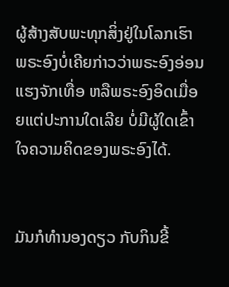ຜູ້ສ້າງສັບພະທຸກສິ່ງຢູ່ໃນໂລກເຮົາ ພຣະອົງບໍ່ເຄີຍກ່າວວ່າພຣະອົງອ່ອນແຮງຈັກເທື່ອ ຫລືພຣະອົງອິດເມື່ອຍແຕ່ປະການໃດເລີຍ ບໍ່ມີຜູ້ໃດເຂົ້າໃຈຄວາມຄິດຂອງພຣະອົງໄດ້.


ມັນກໍທຳນອງດຽວ ກັບກິນຂີ້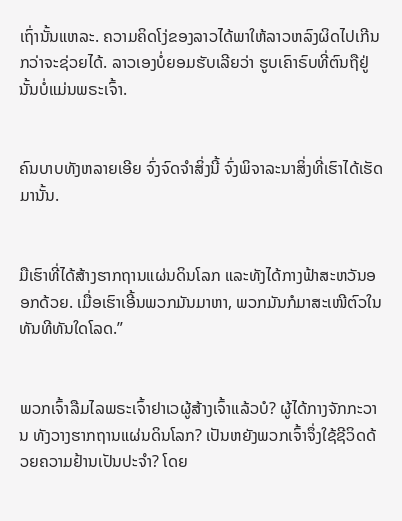ເຖົ່ານັ້ນແຫລະ. ຄວາມຄິດໂງ່ຂອງລາວໄດ້ພາໃຫ້ລາວຫລົງຜິດໄປເກີນກວ່າຈະຊ່ວຍໄດ້. ລາວເອງບໍ່ຍອມຮັບເລີຍວ່າ ຮູບເຄົາຣົບທີ່ຕົນຖືຢູ່ນັ້ນບໍ່ແມ່ນພຣະເຈົ້າ.


ຄົນບາບທັງຫລາຍເອີຍ ຈົ່ງຈົດຈຳສິ່ງນີ້ ຈົ່ງພິຈາລະນາສິ່ງທີ່ເຮົາໄດ້ເຮັດມານັ້ນ.


ມືເຮົາທີ່ໄດ້ສ້າງຮາກຖານແຜ່ນດິນໂລກ ແລະທັງໄດ້ກາງຟ້າສະຫວັນອອກດ້ວຍ. ເມື່ອເຮົາເອີ້ນພວກມັນມາຫາ, ພວກມັນກໍມາສະເໜີຕົວໃນທັນທີທັນໃດໂລດ.”


ພວກເຈົ້າລືມໄລພຣະເຈົ້າຢາເວຜູ້ສ້າງເຈົ້າແລ້ວບໍ? ຜູ້ໄດ້ກາງຈັກກະວານ ທັງວາງຮາກຖານແຜ່ນດິນໂລກ? ເປັນຫຍັງພວກເຈົ້າຈຶ່ງໃຊ້ຊີວິດດ້ວຍຄວາມຢ້ານເປັນປະຈຳ? ໂດຍ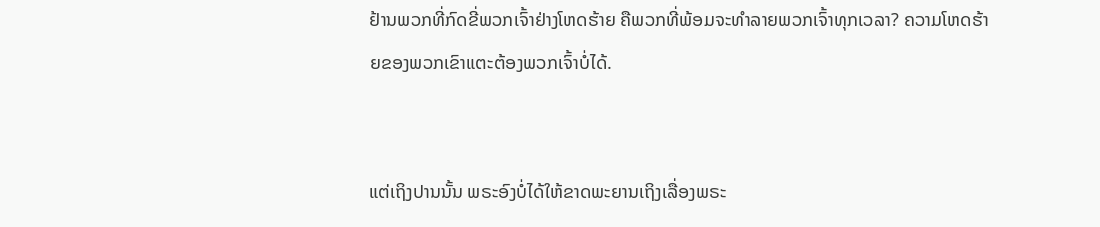ຢ້ານພວກທີ່ກົດຂີ່ພວກເຈົ້າຢ່າງໂຫດຮ້າຍ ຄືພວກທີ່ພ້ອມຈະທຳລາຍພວກເຈົ້າທຸກເວລາ? ຄວາມໂຫດຮ້າຍຂອງພວກເຂົາແຕະຕ້ອງພວກເຈົ້າບໍ່ໄດ້.


ແຕ່ເຖິງປານນັ້ນ ພຣະອົງບໍ່ໄດ້ໃຫ້ຂາດພະຍານເຖິງເລື່ອງພຣະ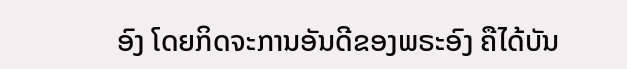ອົງ ໂດຍກິດຈະການອັນດີຂອງພຣະອົງ ຄືໄດ້ບັນ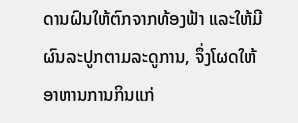ດານຝົນໃຫ້ຕົກຈາກທ້ອງຟ້າ ແລະໃຫ້ມີຜົນລະປູກຕາມລະດູການ, ຈຶ່ງໂຜດໃຫ້ອາຫານການກິນແກ່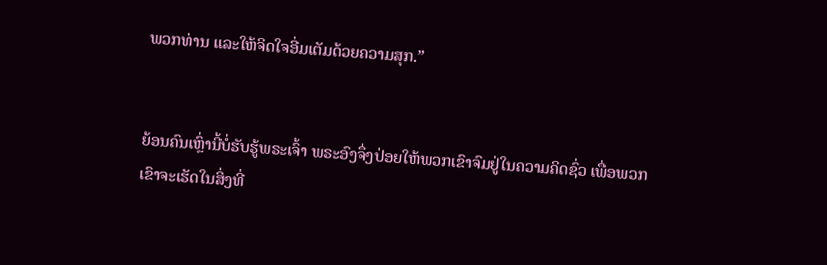ພວກທ່ານ ແລະໃຫ້ຈິດໃຈອີ່ມເຕັມດ້ວຍຄວາມສຸກ.”


ຍ້ອນຄົນເຫຼົ່ານີ້ບໍ່ຮັບຮູ້ພຣະເຈົ້າ ພຣະອົງຈຶ່ງປ່ອຍໃຫ້ພວກເຂົາຈົມຢູ່ໃນຄວາມຄິດຊົ່ວ ເພື່ອພວກເຂົາຈະເຮັດໃນສິ່ງທີ່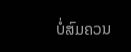ບໍ່ສົມຄວນ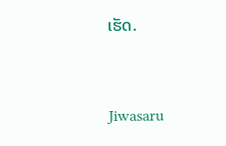ເຮັດ.


Jiwasaru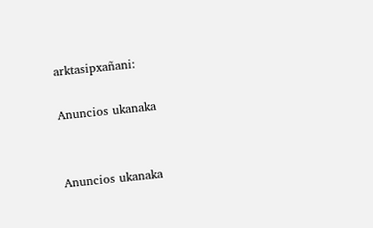arktasipxañani:

Anuncios ukanaka


Anuncios ukanaka